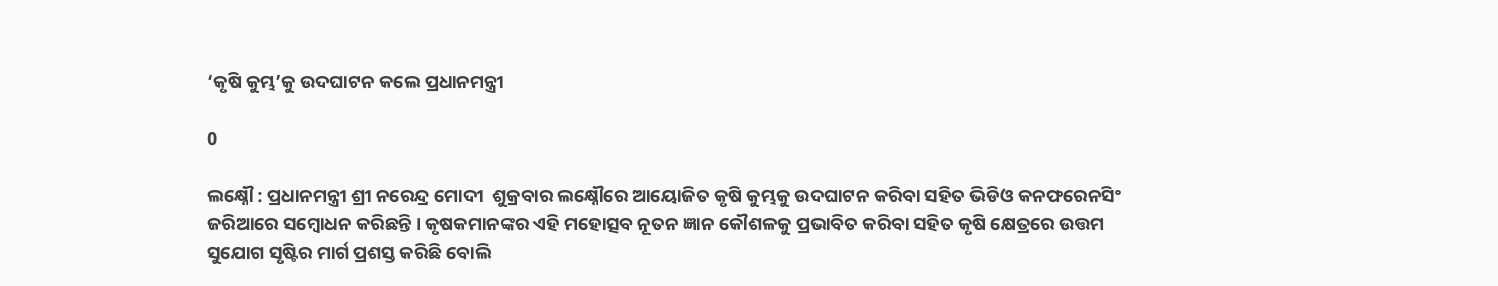‘କୃଷି କୁମ୍ଭ’କୁ ଉଦଘାଟନ କଲେ ପ୍ରଧାନମନ୍ତ୍ରୀ

0

ଲକ୍ଷ୍ନୌ : ପ୍ରଧାନମନ୍ତ୍ରୀ ଶ୍ରୀ ନରେନ୍ଦ୍ର ମୋଦୀ  ଶୁକ୍ରବାର ଲକ୍ଷ୍ନୌରେ ଆୟୋଜିତ କୃଷି କୁମ୍ଭକୁ ଉଦଘାଟନ କରିବା ସହିତ ଭିଡିଓ କନଫରେନସିଂ ଜରିଆରେ ସମ୍ବୋଧନ କରିଛନ୍ତି । କୃଷକମାନଙ୍କର ଏହି ମହୋତ୍ସବ ନୂତନ ଜ୍ଞାନ କୌଶଳକୁ ପ୍ରଭାବିତ କରିବା ସହିତ କୃଷି କ୍ଷେତ୍ରରେ ଉତ୍ତମ ସୁଯୋଗ ସୃଷ୍ଟିର ମାର୍ଗ ପ୍ରଶସ୍ତ କରିଛି ବୋଲି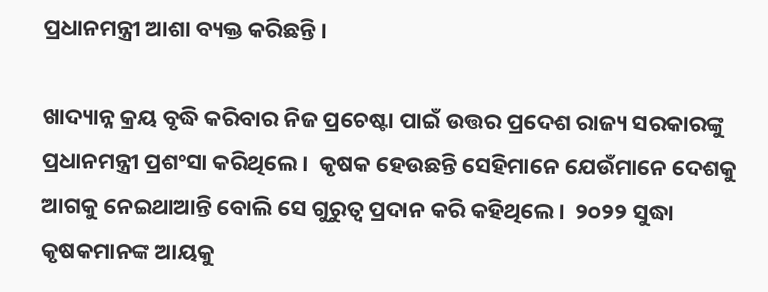ପ୍ରଧାନମନ୍ତ୍ରୀ ଆଶା ବ୍ୟକ୍ତ କରିଛନ୍ତି ।

ଖାଦ୍ୟାନ୍ନ କ୍ରୟ ବୃଦ୍ଧି କରିବାର ନିଜ ପ୍ରଚେଷ୍ଟା ପାଇଁ ଉତ୍ତର ପ୍ରଦେଶ ରାଜ୍ୟ ସରକାରଙ୍କୁ ପ୍ରଧାନମନ୍ତ୍ରୀ ପ୍ରଶଂସା କରିଥିଲେ ।  କୃଷକ ହେଉଛନ୍ତି ସେହିମାନେ ଯେଉଁମାନେ ଦେଶକୁ ଆଗକୁ ନେଇଥାଆନ୍ତି ବୋଲି ସେ ଗୁରୁତ୍ୱ ପ୍ରଦାନ କରି କହିଥିଲେ ।  ୨୦୨୨ ସୁଦ୍ଧା କୃଷକମାନଙ୍କ ଆୟକୁ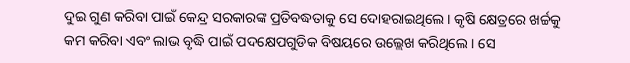ଦୁଇ ଗୁଣ କରିବା ପାଇଁ କେନ୍ଦ୍ର ସରକାରଙ୍କ ପ୍ରତିବଦ୍ଧତାକୁ ସେ ଦୋହରାଇଥିଲେ । କୃଷି କ୍ଷେତ୍ରରେ ଖର୍ଚ୍ଚକୁ କମ କରିବା ଏବଂ ଲାଭ ବୃଦ୍ଧି ପାଇଁ ପଦକ୍ଷେପଗୁଡିକ ବିଷୟରେ ଉଲ୍ଲେଖ କରିଥିଲେ । ସେ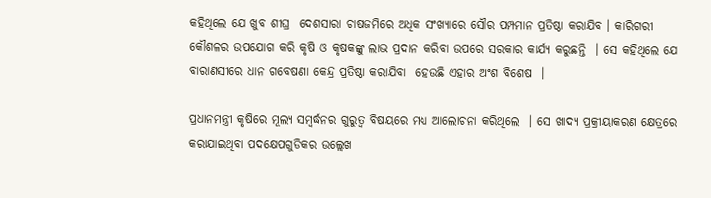କହିଥିଲେ ଯେ ଖୁବ ଶୀଘ୍ର  ଦେଶସାରା ଚାଷଜମିରେ ଅଧିକ ସଂଖ୍ୟାରେ ସୌର ପମ୍ପମାନ ପ୍ରତିଷ୍ଠା କରାଯିବ । କାରିଗରୀ କୌଶଳର ଉପଯୋଗ କରି କୃଷି ଓ କୃଷକଙ୍କୁ ଲାଭ ପ୍ରଦାନ କରିବା ଉପରେ ସରକାର କାର୍ଯ୍ୟ କରୁଛନ୍ତି  । ସେ କହିଥିଲେ ଯେ ବାରାଣସୀରେ ଧାନ ଗବେଷଣା କେନ୍ଦ୍ର ପ୍ରତିଷ୍ଠା କରାଯିବା  ହେଉଛି ଏହାର ଅଂଶ ବିଶେଷ  ।

ପ୍ରଧାନମନ୍ତ୍ରୀ କୃଷିରେ ମୂଲ୍ୟ ସମ୍ବର୍ଦ୍ଧନର ଗୁରୁତ୍ୱ ବିଷୟରେ ମଧ୍ୟ ଆଲୋଚନା କରିଥିଲେ  । ସେ ଖାଦ୍ୟ ପ୍ରକ୍ରୀୟାକରଣ କ୍ଷେତ୍ରରେ କରାଯାଇଥିବା ପଦକ୍ଷେପଗୁଡିକର ଉଲ୍ଲେଖ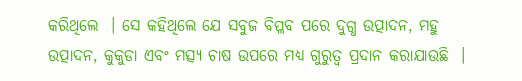କରିଥିଲେ  । ସେ କହିଥିଲେ ଯେ ସବୁଜ ବିପ୍ଳବ ପରେ ଦୁଗ୍ଧ ଉତ୍ପାଦନ, ମହୁ ଉତ୍ପାଦନ, କୁକୁଡା ଏବଂ ମତ୍ସ୍ୟ ଚାଷ ଉପରେ ମଧ୍ୟ ଗୁରୁତ୍ୱ ପ୍ରଦାନ କରାଯାଉଛି  ।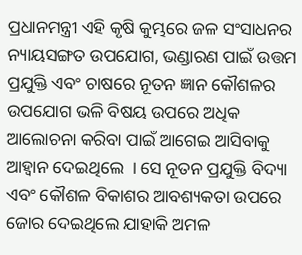ପ୍ରଧାନମନ୍ତ୍ରୀ ଏହି କୃଷି କୁମ୍ଭରେ ଜଳ ସଂସାଧନର ନ୍ୟାୟସଙ୍ଗତ ଉପଯୋଗ, ଭଣ୍ଡାରଣ ପାଇଁ ଉତ୍ତମ ପ୍ରଯୁକ୍ତି ଏବଂ ଚାଷରେ ନୂତନ ଜ୍ଞାନ କୌଶଳର ଉପଯୋଗ ଭଳି ବିଷୟ ଉପରେ ଅଧିକ ଆଲୋଚନା କରିବା ପାଇଁ ଆଗେଇ ଆସିବାକୁ ଆହ୍ୱାନ ଦେଇଥିଲେ  । ସେ ନୂତନ ପ୍ରଯୁକ୍ତି ବିଦ୍ୟା ଏବଂ କୌଶଳ ବିକାଶର ଆବଶ୍ୟକତା ଉପରେ ଜୋର ଦେଇଥିଲେ ଯାହାକି ଅମଳ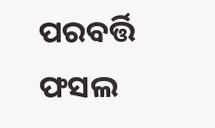ପରବର୍ତ୍ତି ଫସଲ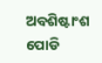ଅବଶିଷ୍ଟାଂଶ ପୋଡି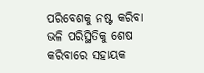ପରିବେଶକୁ ନଷ୍ଟ କରିବା ଭଳି ପରିସ୍ଥିତିକୁ ଶେଷ କରିବାରେ ସହାୟକ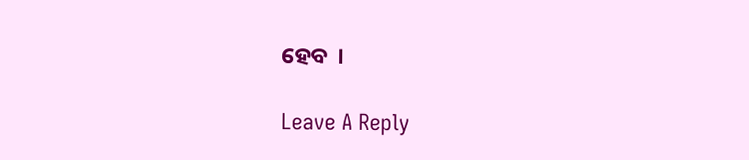ହେବ  ।

Leave A Reply